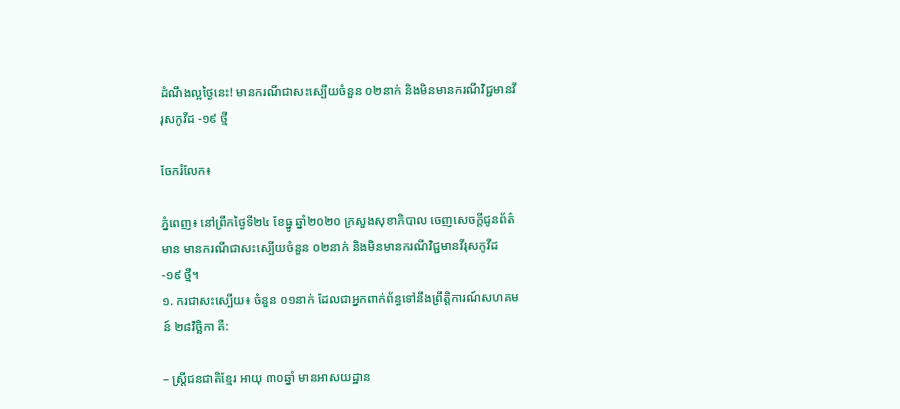ដំណឹងល្អថ្ងៃនេះ! មានករណីជាសះស្បើយចំនួន ០២នាក់ និងមិនមានករណីវិជ្ជមានវីរុសកូវីដ -១៩ ថ្មី

ចែករំលែក៖

ភ្នំពេញ៖ នៅព្រឹកថ្ងៃទី២៤ ខែធ្នូ ឆ្នាំ២០២០ ក្រសួងសុខាភិបាល ចេញសេចក្តីជូនព័ត៌មាន មានករណីជាសះស្បើយចំនួន ០២នាក់ និងមិនមានករណីវិជ្ជមានវីរុសកូវីដ -១៩ ថ្មី។
១. ករជាសះស្បើយ៖ ចំនួន ០១នាក់ ដែលជាអ្នកពាក់ព័ន្ធទៅនឹងព្រឹត្តិការណ៍សហគមន៍ ២៨វិច្ឆិកា គឺ:

– ស្ត្រីជនជាតិខ្មែរ អាយុ ៣០ឆ្នាំ មានអាសយដ្ឋាន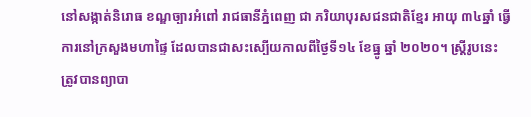នៅសង្កាត់និរោធ ខណ្ឌច្បារអំពៅ រាជធានីភ្នំពេញ ជា ភរិយាបុរសជនជាតិខ្មែរ អាយុ ៣៤ឆ្នាំ ធ្វើការនៅក្រសួងមហាផ្ទៃ ដែលបានជាសះស្បើយកាលពីថ្ងៃទី១៤ ខែធ្នូ ឆ្នាំ ២០២០។ ស្ត្រីរូបនេះ ត្រូវបានព្យាបា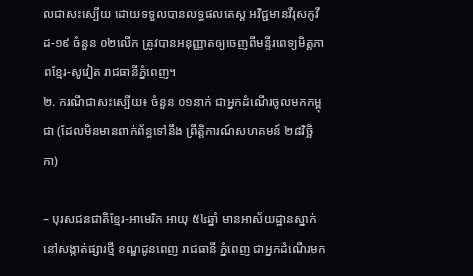លជាសះស្បើយ ដោយទទួលបានលទ្ធផលតេស្ត អវិជ្ជមានវីរុសកូវីដ-១៩ ចំនួន ០២លើក ត្រូវបានអនុញ្ញាតឲ្យចេញពីមន្ទីរពេទ្យមិត្តភាពខ្មែរ-សូវៀត រាជធានីភ្នំពេញ។
២. ករណីជាសះស្បើយ៖ ចំនួន ០១នាក់ ជាអ្នកដំណើរចូលមកកម្ពុជា (ដែលមិនមានពាក់ព័ន្ធទៅនឹង ព្រឹត្តិការណ៍សហគមន៍ ២៨វិច្ឆិកា)

– បុរសជនជាតិខ្មែរ-អាមេរិក អាយុ ៥៤ឆ្នាំ មានអាស័យដ្ឋានស្នាក់នៅសង្កាត់ផ្សារថ្មី ខណ្ឌដូនពេញ រាជធានី ភ្នំពេញ ជាអ្នកដំណើរមក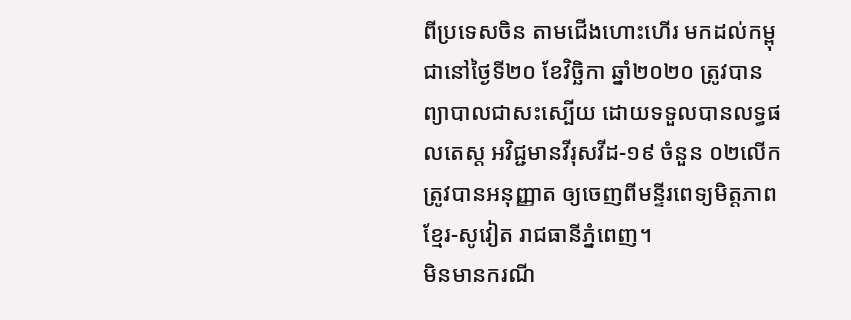ពីប្រទេសចិន តាមជើងហោះហើរ មកដល់កម្ពុជានៅថ្ងៃទី២០ ខែវិច្ឆិកា ឆ្នាំ២០២០ ត្រូវបាន ព្យាបាលជាសះស្បើយ ដោយទទួលបានលទ្ធផលតេស្ត អវិជ្ជមានវីរុសវីដ-១៩ ចំនួន ០២លើក ត្រូវបានអនុញ្ញាត ឲ្យចេញពីមន្ទីរពេទ្យមិត្តភាពខ្មែរ-សូវៀត រាជធានីភ្នំពេញ។
មិនមានករណី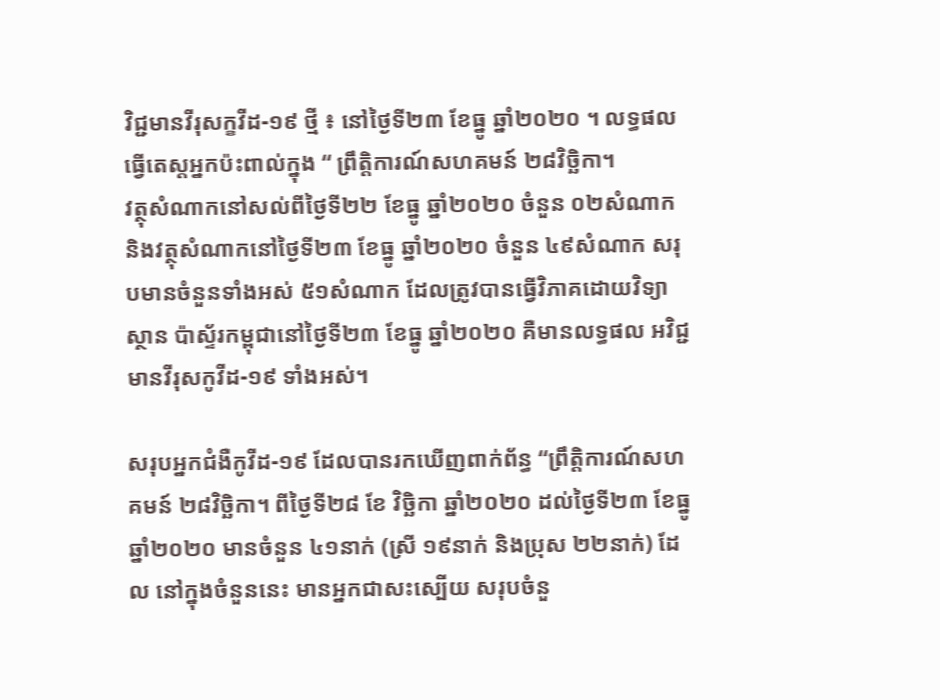វិជ្ជមានវីរុសក្ខវីដ-១៩ ថ្មី ៖ នៅថ្ងៃទី២៣ ខែធ្នូ ឆ្នាំ២០២០ ។ លទ្ធផលធ្វើតេស្តអ្នកប៉ះពាល់ក្នុង “ ព្រឹត្តិការណ៍សហគមន៍ ២៨វិច្ឆិកា។
វត្ថុសំណាកនៅសល់ពីថ្ងៃទី២២ ខែធ្នូ ឆ្នាំ២០២០ ចំនួន ០២សំណាក និងវត្ថុសំណាកនៅថ្ងៃទី២៣ ខែធ្នូ ឆ្នាំ២០២០ ចំនួន ៤៩សំណាក សរុបមានចំនួនទាំងអស់ ៥១សំណាក ដែលត្រូវបានធ្វើវិភាគដោយវិទ្យាស្ថាន ប៉ាស្ទ័រកម្ពុជានៅថ្ងៃទី២៣ ខែធ្នូ ឆ្នាំ២០២០ គឺមានលទ្ធផល អវិជ្ជមានវីរុសកូវីដ-១៩ ទាំងអស់។

សរុបអ្នកជំងឺកូវីដ-១៩ ដែលបានរកឃើញពាក់ព័ន្ធ “ព្រឹត្តិការណ៍សហគមន៍ ២៨វិច្ឆិកា។ ពីថ្ងៃទី២៨ ខែ វិច្ឆិកា ឆ្នាំ២០២០ ដល់ថ្ងៃទី២៣ ខែធ្នូ ឆ្នាំ២០២០ មានចំនួន ៤១នាក់ (ស្រី ១៩នាក់ និងប្រុស ២២នាក់) ដែល នៅក្នុងចំនួននេះ មានអ្នកជាសះស្បើយ សរុបចំនួ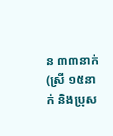ន ៣៣នាក់ (ស្រី ១៥នាក់ និងប្រុស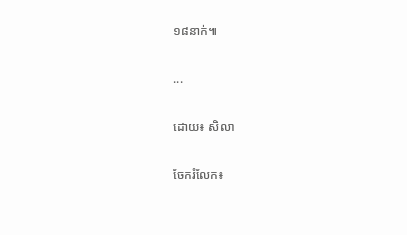១៨នាក់៕

...

ដោយ៖ សិលា

ចែករំលែក៖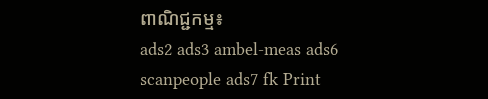ពាណិជ្ជកម្ម៖
ads2 ads3 ambel-meas ads6 scanpeople ads7 fk Print